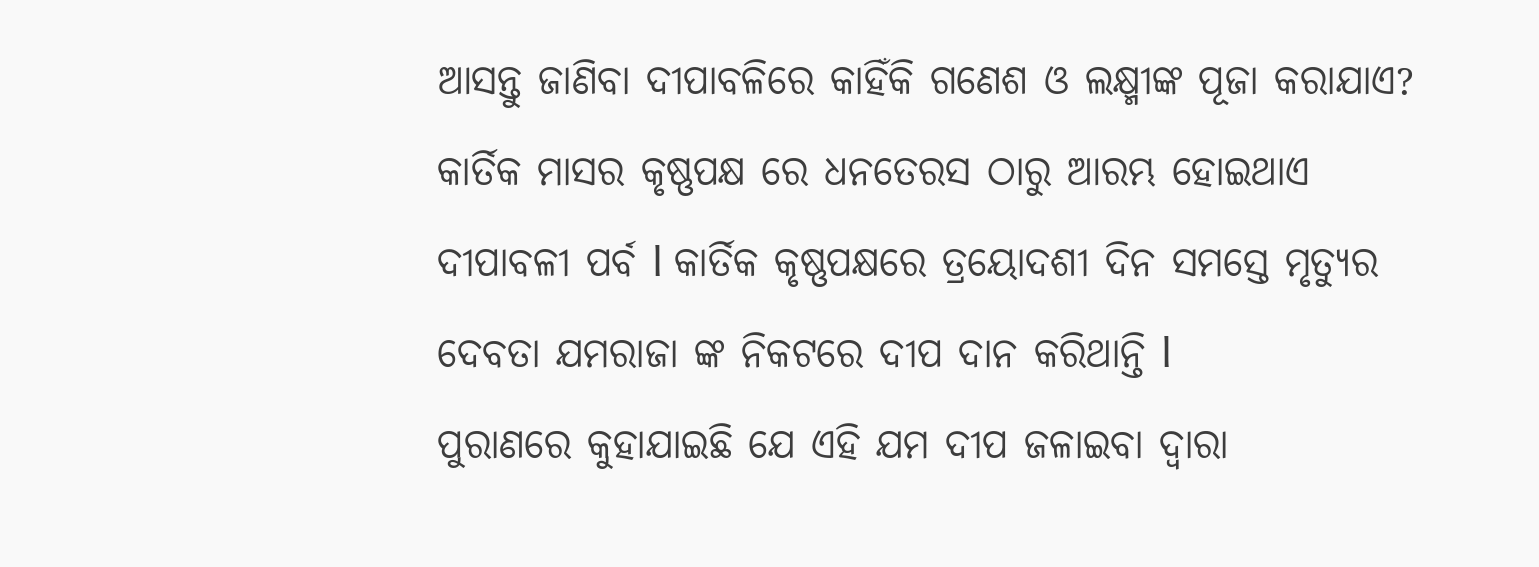ଆସନ୍ତୁ ଜାଣିବା ଦୀପାବଳିରେ କାହିଁକି ଗଣେଶ ଓ ଲକ୍ଷ୍ମୀଙ୍କ ପୂଜା କରାଯାଏ?
କାର୍ତିକ ମାସର କୃଷ୍ଣପକ୍ଷ ରେ ଧନତେରସ ଠାରୁ ଆରମ୍ଭ ହୋଇଥାଏ ଦୀପାବଳୀ ପର୍ବ l କାର୍ତିକ କୃଷ୍ଣପକ୍ଷରେ ତ୍ରୟୋଦଶୀ ଦିନ ସମସ୍ତେ ମୃତ୍ୟୁର ଦେବତା ଯମରାଜା ଙ୍କ ନିକଟରେ ଦୀପ ଦାନ କରିଥାନ୍ତି l
ପୁରାଣରେ କୁହାଯାଇଛି ଯେ ଏହି ଯମ ଦୀପ ଜଳାଇବା ଦ୍ୱାରା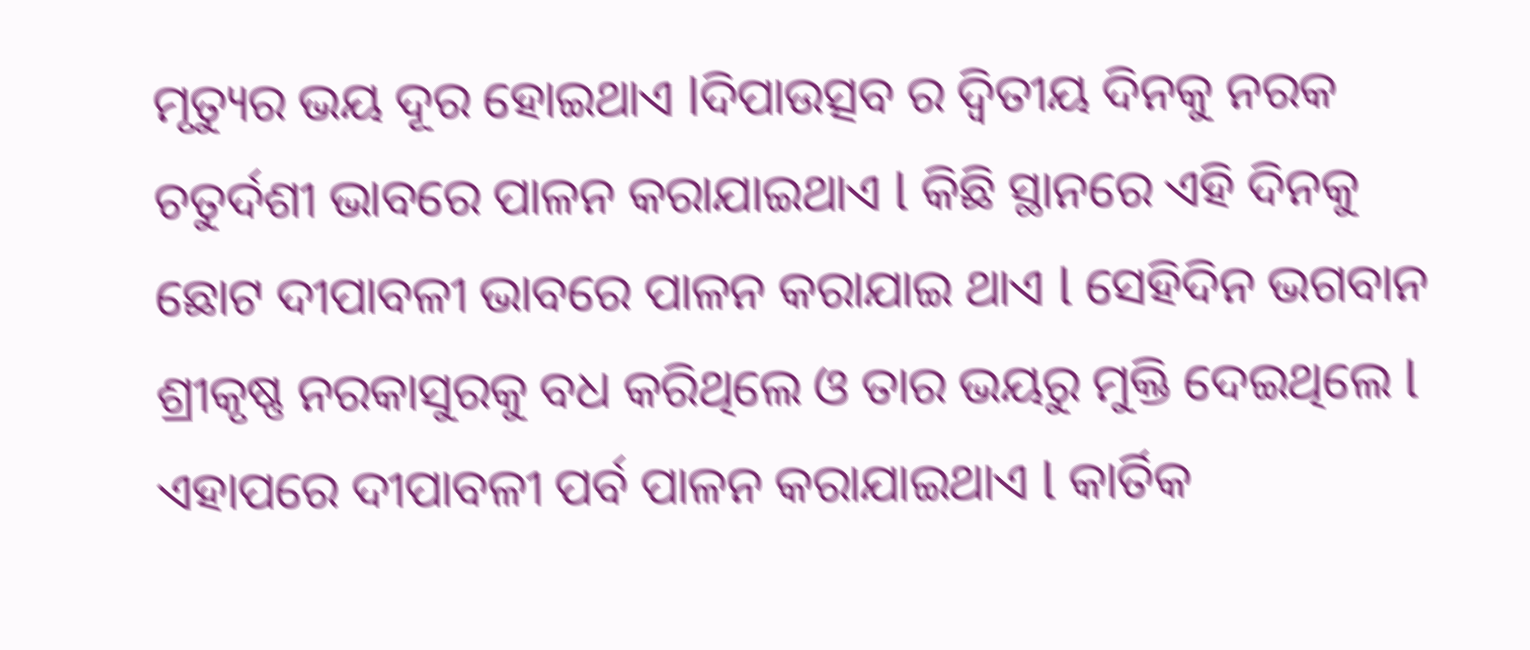ମୃତ୍ୟୁର ଭୟ ଦୂର ହୋଇଥାଏ lଦିପାଉତ୍ସବ ର ଦ୍ୱିତୀୟ ଦିନକୁ ନରକ ଚତୁର୍ଦଶୀ ଭାବରେ ପାଳନ କରାଯାଇଥାଏ l କିଛି ସ୍ଥାନରେ ଏହି ଦିନକୁ ଛୋଟ ଦୀପାବଳୀ ଭାବରେ ପାଳନ କରାଯାଇ ଥାଏ l ସେହିଦିନ ଭଗବାନ ଶ୍ରୀକୃଷ୍ଣ ନରକାସୁରକୁ ବଧ କରିଥିଲେ ଓ ତାର ଭୟରୁ ମୁକ୍ତି ଦେଇଥିଲେ l ଏହାପରେ ଦୀପାବଳୀ ପର୍ବ ପାଳନ କରାଯାଇଥାଏ l କାର୍ତିକ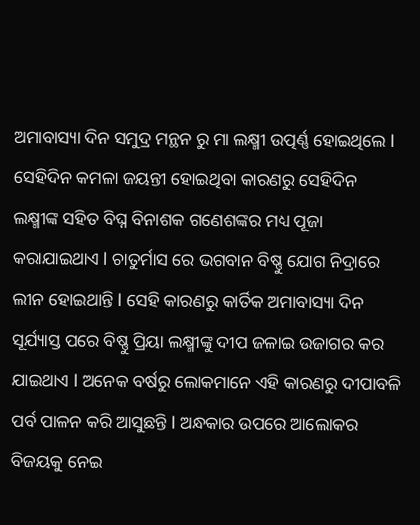ଅମାବାସ୍ୟା ଦିନ ସମୁଦ୍ର ମନ୍ଥନ ରୁ ମା ଲକ୍ଷ୍ମୀ ଉତ୍ପର୍ଣ୍ଣ ହୋଇଥିଲେ l ସେହିଦିନ କମଳା ଜୟନ୍ତୀ ହୋଇଥିବା କାରଣରୁ ସେହିଦିନ ଲକ୍ଷ୍ମୀଙ୍କ ସହିତ ବିଘ୍ନ ବିନାଶକ ଗଣେଶଙ୍କର ମଧ୍ୟ ପୂଜା କରାଯାଇଥାଏ l ଚାତୁର୍ମାସ ରେ ଭଗବାନ ବିଷ୍ଣୁ ଯୋଗ ନିଦ୍ରାରେ ଲୀନ ହୋଇଥାନ୍ତି l ସେହି କାରଣରୁ କାର୍ତିକ ଅମାବାସ୍ୟା ଦିନ ସୂର୍ଯ୍ୟାସ୍ତ ପରେ ବିଷ୍ଣୁ ପ୍ରିୟା ଲକ୍ଷ୍ମୀଙ୍କୁ ଦୀପ ଜଳାଇ ଉଜାଗର କର ଯାଇଥାଏ l ଅନେକ ବର୍ଷରୁ ଲୋକମାନେ ଏହି କାରଣରୁ ଦୀପାବଳି ପର୍ବ ପାଳନ କରି ଆସୁଛନ୍ତି l ଅନ୍ଧକାର ଉପରେ ଆଲୋକର ବିଜୟକୁ ନେଇ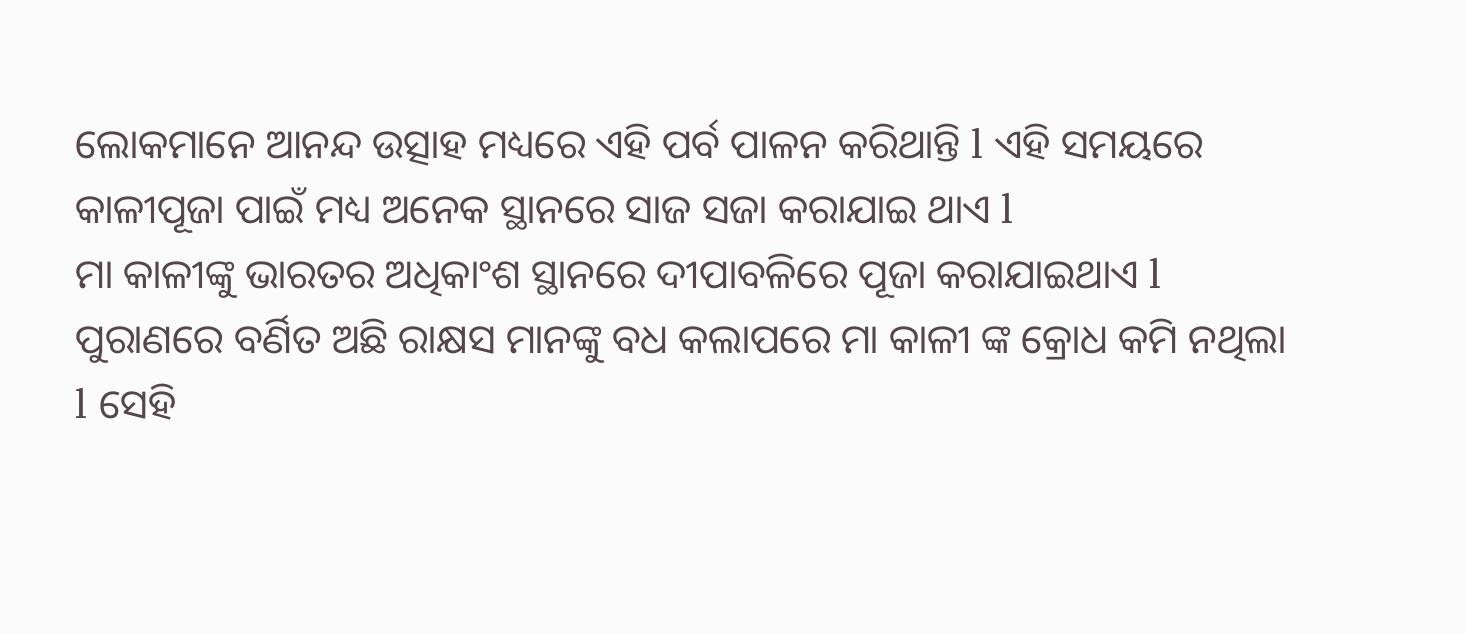ଲୋକମାନେ ଆନନ୍ଦ ଉତ୍ସାହ ମଧ୍ୟରେ ଏହି ପର୍ବ ପାଳନ କରିଥାନ୍ତି l ଏହି ସମୟରେ କାଳୀପୂଜା ପାଇଁ ମଧ୍ୟ ଅନେକ ସ୍ଥାନରେ ସାଜ ସଜା କରାଯାଇ ଥାଏ l
ମା କାଳୀଙ୍କୁ ଭାରତର ଅଧିକାଂଶ ସ୍ଥାନରେ ଦୀପାବଳିରେ ପୂଜା କରାଯାଇଥାଏ l ପୁରାଣରେ ବର୍ଣିତ ଅଛି ରାକ୍ଷସ ମାନଙ୍କୁ ବଧ କଲାପରେ ମା କାଳୀ ଙ୍କ କ୍ରୋଧ କମି ନଥିଲା l ସେହି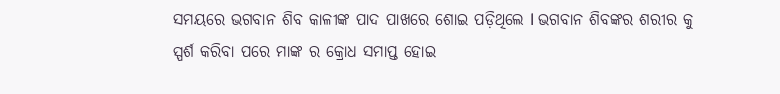ସମୟରେ ଭଗବାନ ଶିବ କାଳୀଙ୍କ ପାଦ ପାଖରେ ଶୋଇ ପଡ଼ିଥିଲେ l ଭଗବାନ ଶିବଙ୍କର ଶରୀର କୁ ସ୍ପର୍ଶ କରିବା ପରେ ମାଙ୍କ ର କ୍ରୋଧ ସମାପ୍ତ ହୋଇ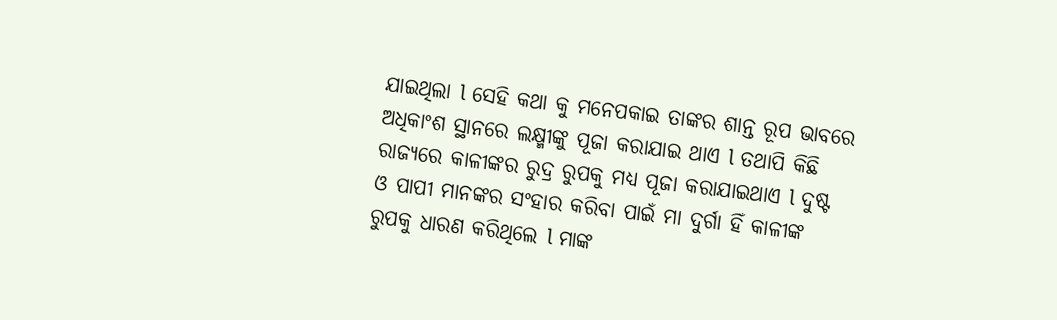ଯାଇଥିଲା l ସେହି କଥା କୁ ମନେପକାଇ ତାଙ୍କର ଶାନ୍ତ ରୂପ ଭାବରେ ଅଧିକାଂଶ ସ୍ଥାନରେ ଲକ୍ଷ୍ମୀଙ୍କୁ ପୂଜା କରାଯାଇ ଥାଏ l ତଥାପି କିଛି ରାଜ୍ୟରେ କାଳୀଙ୍କର ରୁଦ୍ର ରୁପକୁ ମଧ୍ୟ ପୂଜା କରାଯାଇଥାଏ l ଦୁଷ୍ଟ ଓ ପାପୀ ମାନଙ୍କର ସଂହାର କରିବା ପାଇଁ ମା ଦୁର୍ଗା ହିଁ କାଳୀଙ୍କ ରୁପକୁ ଧାରଣ କରିଥିଲେ l ମାଙ୍କ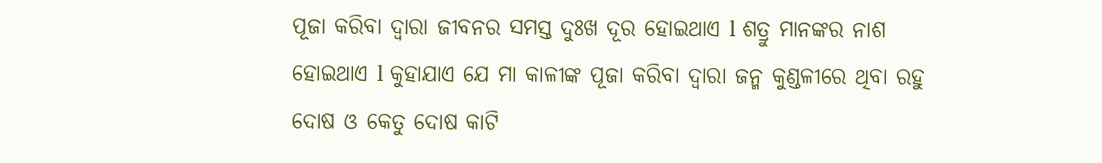ପୂଜା କରିବା ଦ୍ୱାରା ଜୀବନର ସମସ୍ତ ଦୁଃଖ ଦୂର ହୋଇଥାଏ l ଶତ୍ରୁ ମାନଙ୍କର ନାଶ ହୋଇଥାଏ l କୁହାଯାଏ ଯେ ମା କାଳୀଙ୍କ ପୂଜା କରିବା ଦ୍ୱାରା ଜନ୍ମ କୁଣ୍ଡଳୀରେ ଥିବା ରହୁ ଦୋଷ ଓ କେତୁ ଦୋଷ କାଟି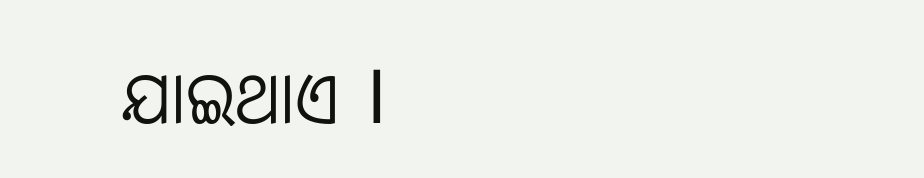ଯାଇଥାଏ l